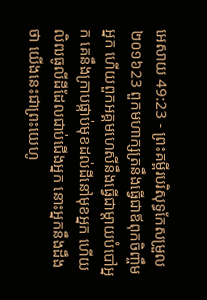អេសាយ 49:23 - ព្រះគម្ពីរបរិសុទ្ធកែសម្រួល ២០១៦23 ពួកមហាក្សត្រនឹងធ្វើជាឪពុកចិញ្ចឹមអ្នក ហើយពួកអគ្គមហេសីនឹងធ្វើជាម្តាយបំបៅអ្នក គេនឹងក្រាបផ្កាប់មុខដល់ដីនៅមុខអ្នក ហើយលិឍធូលីដីដែលជាប់ជើងអ្នក នោះអ្នកនឹងដឹងថា យើងនេះជាព្រះយេហូ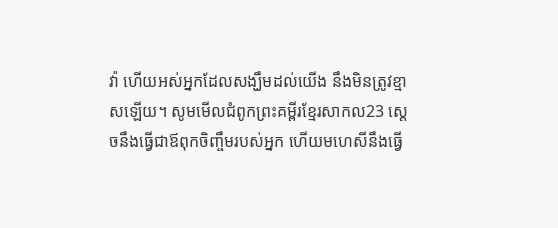វ៉ា ហើយអស់អ្នកដែលសង្ឃឹមដល់យើង នឹងមិនត្រូវខ្មាសឡើយ។ សូមមើលជំពូកព្រះគម្ពីរខ្មែរសាកល23 ស្ដេចនឹងធ្វើជាឪពុកចិញ្ចឹមរបស់អ្នក ហើយមហេសីនឹងធ្វើ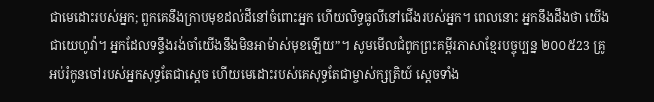ជាមេដោះរបស់អ្នក; ពួកគេនឹងក្រាបមុខដល់ដីនៅចំពោះអ្នក ហើយលិទ្ធធូលីនៅជើងរបស់អ្នក។ ពេលនោះ អ្នកនឹងដឹងថា យើងជាយេហូវ៉ា។ អ្នកដែលទន្ទឹងរង់ចាំយើងនឹងមិនអាម៉ាស់មុខឡើយ”។ សូមមើលជំពូកព្រះគម្ពីរភាសាខ្មែរបច្ចុប្បន្ន ២០០៥23 គ្រូអប់រំកូនចៅរបស់អ្នកសុទ្ធតែជាស្ដេច ហើយមេដោះរបស់គេសុទ្ធតែជាម្ចាស់ក្សត្រិយ៍ ស្ដេចទាំង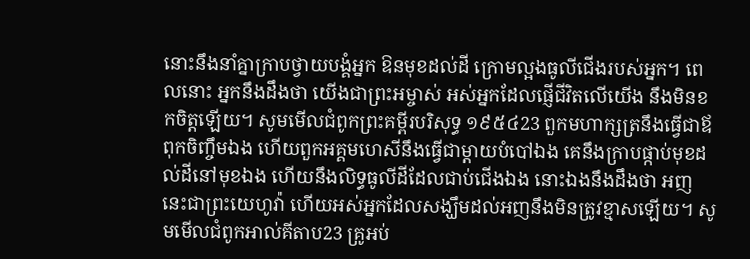នោះនឹងនាំគ្នាក្រាបថ្វាយបង្គំអ្នក ឱនមុខដល់ដី ក្រោមល្អងធូលីជើងរបស់អ្នក។ ពេលនោះ អ្នកនឹងដឹងថា យើងជាព្រះអម្ចាស់ អស់អ្នកដែលផ្ញើជីវិតលើយើង នឹងមិនខកចិត្តឡើយ។ សូមមើលជំពូកព្រះគម្ពីរបរិសុទ្ធ ១៩៥៤23 ពួកមហាក្សត្រនឹងធ្វើជាឪពុកចិញ្ចឹមឯង ហើយពួកអគ្គមហេសីនឹងធ្វើជាម្តាយបំបៅឯង គេនឹងក្រាបផ្កាប់មុខដល់ដីនៅមុខឯង ហើយនឹងលិទ្ធធូលីដីដែលជាប់ជើងឯង នោះឯងនឹងដឹងថា អញនេះជាព្រះយេហូវ៉ា ហើយអស់អ្នកដែលសង្ឃឹមដល់អញនឹងមិនត្រូវខ្មាសឡើយ។ សូមមើលជំពូកអាល់គីតាប23 គ្រូអប់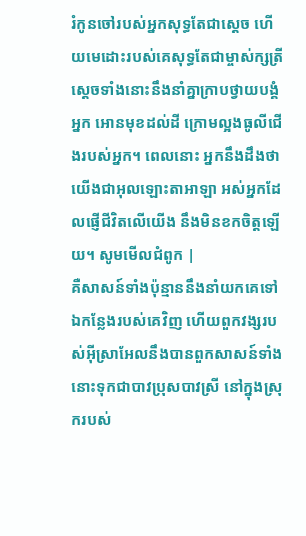រំកូនចៅរបស់អ្នកសុទ្ធតែជាស្ដេច ហើយមេដោះរបស់គេសុទ្ធតែជាម្ចាស់ក្សត្រី ស្ដេចទាំងនោះនឹងនាំគ្នាក្រាបថ្វាយបង្គំអ្នក អោនមុខដល់ដី ក្រោមល្អងធូលីជើងរបស់អ្នក។ ពេលនោះ អ្នកនឹងដឹងថា យើងជាអុលឡោះតាអាឡា អស់អ្នកដែលផ្ញើជីវិតលើយើង នឹងមិនខកចិត្តឡើយ។ សូមមើលជំពូក |
គឺសាសន៍ទាំងប៉ុន្មាននឹងនាំយកគេទៅឯកន្លែងរបស់គេវិញ ហើយពួកវង្សរបស់អ៊ីស្រាអែលនឹងបានពួកសាសន៍ទាំងនោះទុកជាបាវប្រុសបាវស្រី នៅក្នុងស្រុករបស់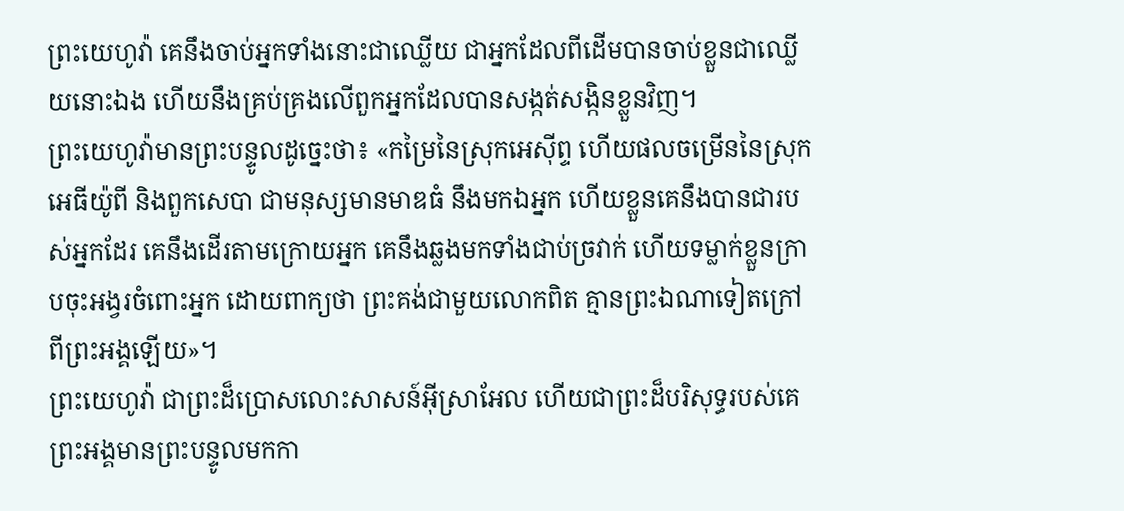ព្រះយេហូវ៉ា គេនឹងចាប់អ្នកទាំងនោះជាឈ្លើយ ជាអ្នកដែលពីដើមបានចាប់ខ្លួនជាឈ្លើយនោះឯង ហើយនឹងគ្រប់គ្រងលើពួកអ្នកដែលបានសង្កត់សង្កិនខ្លួនវិញ។
ព្រះយេហូវ៉ាមានព្រះបន្ទូលដូច្នេះថា៖ «កម្រៃនៃស្រុកអេស៊ីព្ទ ហើយផលចម្រើននៃស្រុកអេធីយ៉ូពី និងពួកសេបា ជាមនុស្សមានមាឌធំ នឹងមកឯអ្នក ហើយខ្លួនគេនឹងបានជារបស់អ្នកដែរ គេនឹងដើរតាមក្រោយអ្នក គេនឹងឆ្លងមកទាំងជាប់ច្រវាក់ ហើយទម្លាក់ខ្លួនក្រាបចុះអង្វរចំពោះអ្នក ដោយពាក្យថា ព្រះគង់ជាមួយលោកពិត គ្មានព្រះឯណាទៀតក្រៅពីព្រះអង្គឡើយ»។
ព្រះយេហូវ៉ា ជាព្រះដ៏ប្រោសលោះសាសន៍អ៊ីស្រាអែល ហើយជាព្រះដ៏បរិសុទ្ធរបស់គេ ព្រះអង្គមានព្រះបន្ទូលមកកា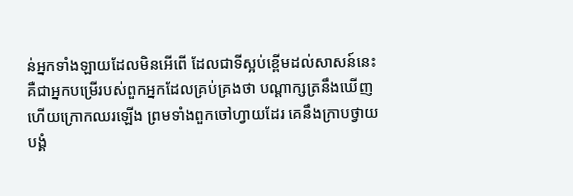ន់អ្នកទាំងឡាយដែលមិនអើពើ ដែលជាទីស្អប់ខ្ពើមដល់សាសន៍នេះ គឺជាអ្នកបម្រើរបស់ពួកអ្នកដែលគ្រប់គ្រងថា បណ្ដាក្សត្រនឹងឃើញ ហើយក្រោកឈរឡើង ព្រមទាំងពួកចៅហ្វាយដែរ គេនឹងក្រាបថ្វាយបង្គំ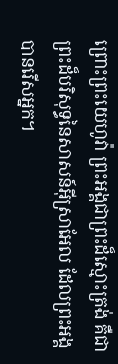ព្រោះព្រះយេហូវ៉ា ព្រះអង្គជាព្រះដ៏ស្មោះត្រង់ គឺជាព្រះដ៏បរិសុទ្ធនៃសាសន៍អ៊ីស្រាអែល ដែលព្រះអង្គបានរើសអ្នក។